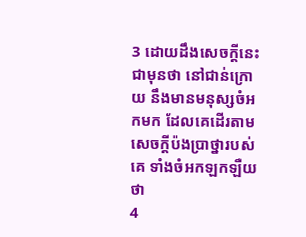3 ដោយដឹងសេចក្តីនេះជាមុនថា នៅជាន់ក្រោយ នឹងមានមនុស្សចំអកមក ដែលគេដើរតាមសេចក្តីប៉ងប្រាថ្នារបស់គេ ទាំងចំអកឡកឡឺយថា
4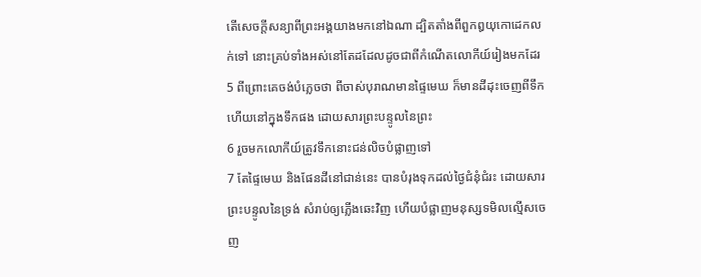តើសេចក្តីសន្យាពីព្រះអង្គយាងមកនៅឯណា ដ្បិតតាំងពីពួកឰយុកោដេកលក់ទៅ នោះគ្រប់ទាំងអស់នៅតែដដែលដូចជាពីកំណើតលោកីយ៍រៀងមកដែរ
5 ពីព្រោះគេចង់បំភ្លេចថា ពីចាស់បុរាណមានផ្ទៃមេឃ ក៏មានដីដុះចេញពីទឹក ហើយនៅក្នុងទឹកផង ដោយសារព្រះបន្ទូលនៃព្រះ
6 រួចមកលោកីយ៍ត្រូវទឹកនោះជន់លិចបំផ្លាញទៅ
7 តែផ្ទៃមេឃ និងផែនដីនៅជាន់នេះ បានបំរុងទុកដល់ថ្ងៃជំនុំជំរះ ដោយសារព្រះបន្ទូលនៃទ្រង់ សំរាប់ឲ្យភ្លើងឆេះវិញ ហើយបំផ្លាញមនុស្សទមិលល្មើសចេញ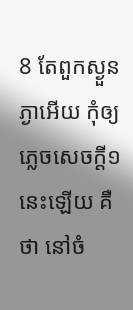8 តែពួកស្ងួនភ្ងាអើយ កុំឲ្យភ្លេចសេចក្តី១នេះឡើយ គឺថា នៅចំ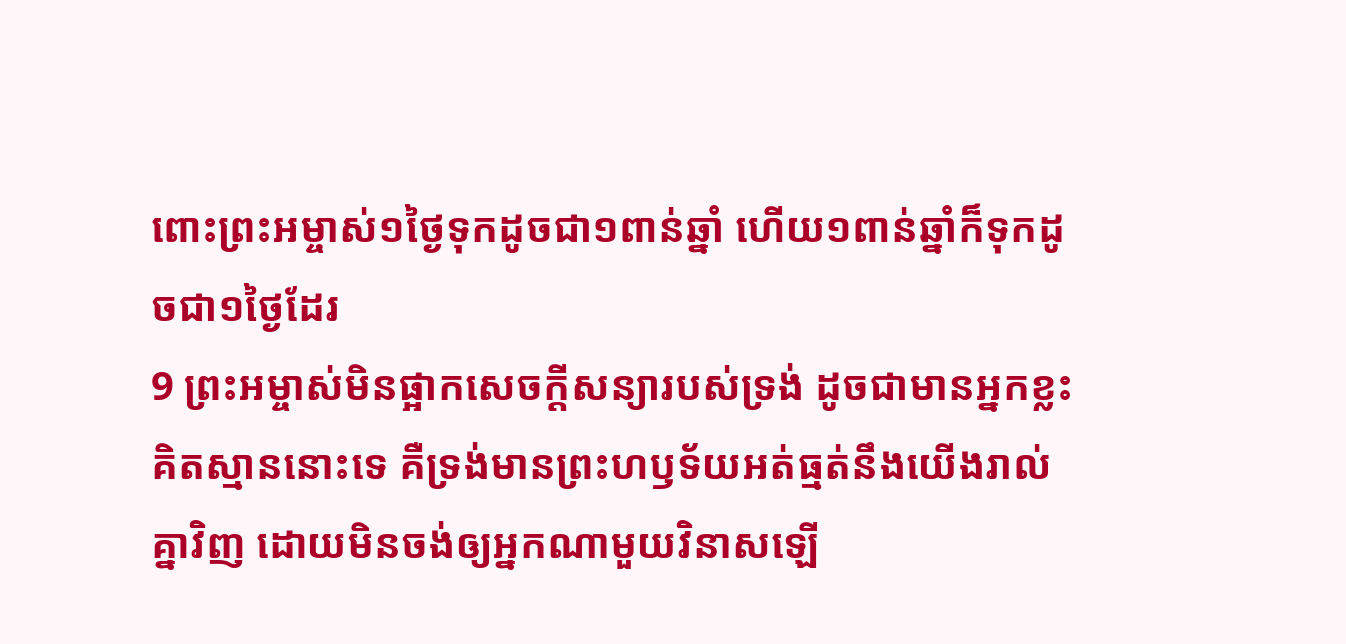ពោះព្រះអម្ចាស់១ថ្ងៃទុកដូចជា១ពាន់ឆ្នាំ ហើយ១ពាន់ឆ្នាំក៏ទុកដូចជា១ថ្ងៃដែរ
9 ព្រះអម្ចាស់មិនផ្អាកសេចក្តីសន្យារបស់ទ្រង់ ដូចជាមានអ្នកខ្លះគិតស្មាននោះទេ គឺទ្រង់មានព្រះហឫទ័យអត់ធ្មត់នឹងយើងរាល់គ្នាវិញ ដោយមិនចង់ឲ្យអ្នកណាមួយវិនាសឡើ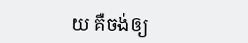យ គឺចង់ឲ្យ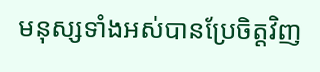មនុស្សទាំងអស់បានប្រែចិត្តវិញ